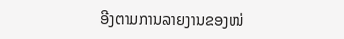ອີງຕາມການລາຍງານຂອງໜ່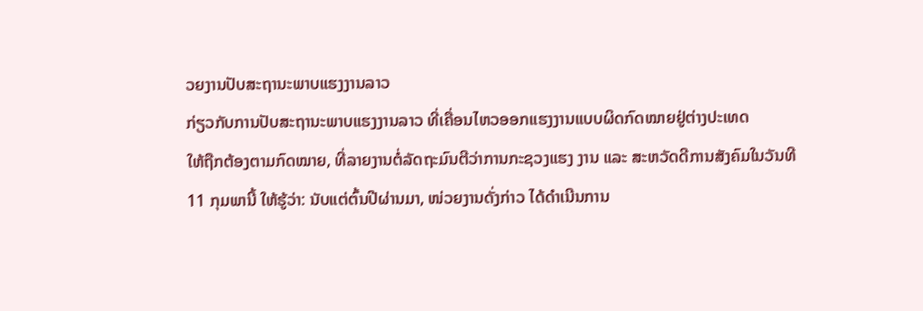ວຍງານປັບສະຖານະພາບແຮງງານລາວ
ກ່ຽວກັບການປັບສະຖານະພາບແຮງງານລາວ ທີ່ເຄື່ອນໄຫວອອກແຮງງານແບບຜິດກົດໝາຍຢູ່ຕ່າງປະເທດ
ໃຫ້ຖືກຕ້ອງຕາມກົດໝາຍ, ທີ່ລາຍງານຕໍ່ລັດຖະມົນຕີວ່າການກະຊວງແຮງ ງານ ແລະ ສະຫວັດດີການສັງຄົມໃນວັນທີ
11 ກຸມພານີ້ ໃຫ້ຮູ້ວ່າ: ນັບແຕ່ຕົ້ນປີຜ່ານມາ, ໜ່ວຍງານດັ່ງກ່າວ ໄດ້ດຳເນີນການ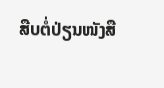ສືບຕໍ່ປ່ຽນໜັງສື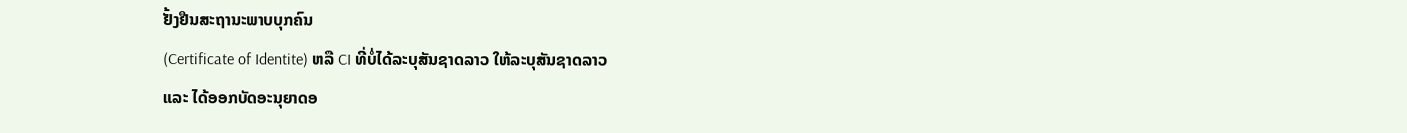ຢັ້ງຢືນສະຖານະພາບບຸກຄົນ
(Certificate of Identite) ຫລື CI ທີ່ບໍ່ໄດ້ລະບຸສັນຊາດລາວ ໃຫ້ລະບຸສັນຊາດລາວ
ແລະ ໄດ້ອອກບັດອະນຸຍາດອ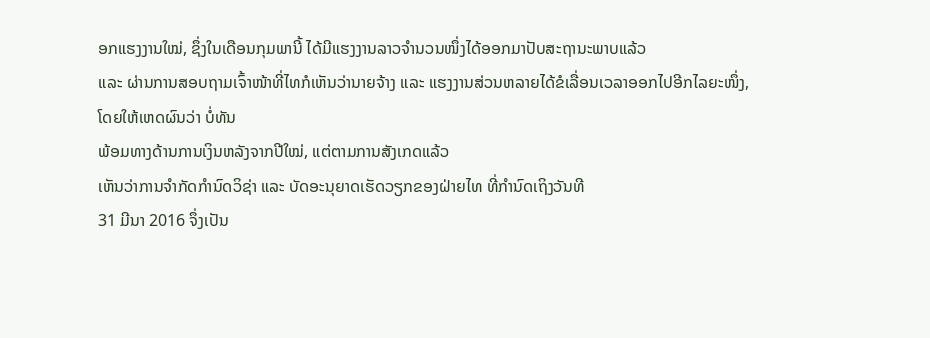ອກແຮງງານໃໝ່, ຊຶ່ງໃນເດືອນກຸມພານີ້ ໄດ້ມີແຮງງານລາວຈຳນວນໜຶ່ງໄດ້ອອກມາປັບສະຖານະພາບແລ້ວ
ແລະ ຜ່ານການສອບຖາມເຈົ້າໜ້າທີ່ໄທກໍເຫັນວ່ານາຍຈ້າງ ແລະ ແຮງງານສ່ວນຫລາຍໄດ້ຂໍເລື່ອນເວລາອອກໄປອີກໄລຍະໜຶ່ງ,
ໂດຍໃຫ້ເຫດຜົນວ່າ ບໍ່ທັນ
ພ້ອມທາງດ້ານການເງິນຫລັງຈາກປີໃໝ່, ແຕ່ຕາມການສັງເກດແລ້ວ
ເຫັນວ່າການຈຳກັດກຳນົດວິຊ່າ ແລະ ບັດອະນຸຍາດເຮັດວຽກຂອງຝ່າຍໄທ ທີ່ກຳນົດເຖິງວັນທີ
31 ມີນາ 2016 ຈຶ່ງເປັນ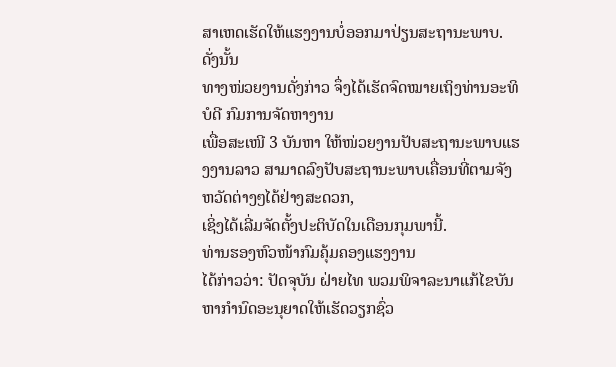ສາເຫດເຮັດໃຫ້ແຮງງານບໍ່ອອກມາປ່ຽນສະຖານະພາບ. ດັ່ງນັ້ນ
ທາງໜ່ວຍງານດັ່ງກ່າວ ຈຶ່ງໄດ້ເຮັດຈົດໝາຍເຖິງທ່ານອະທິບໍດີ ກົມການຈັດຫາງານ
ເພື່ອສະເໜີ 3 ບັນຫາ ໃຫ້ໜ່ວຍງານປັບສະຖານະພາບແຮງງານລາວ ສາມາດລົງປັບສະຖານະພາບເຄື່ອນທີ່ຕາມຈັງຫວັດຕ່າງໆໄດ້ຢ່າງສະດວກ,
ເຊິ່ງໄດ້ເລີ່ມຈັດຕັ້ງປະຕິບັດໃນເດືອນກຸມພານີ້.
ທ່ານຮອງຫົວໜ້າກົມຄຸ້ມຄອງແຮງງານ
ໄດ້ກ່າວວ່າ: ປັດຈຸບັນ ຝ່າຍໄທ ພວມພິຈາລະນາແກ້ໄຂບັນຫາກຳນົດອະນຸຍາດໃຫ້ເຮັດວຽກຊົ່ວ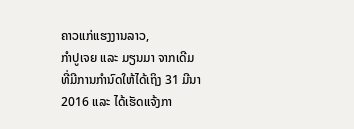ຄາວແກ່ແຮງງານລາວ,
ກຳປູເຈຍ ແລະ ມຽນມາ ຈາກເດີມທີ່ມີການກຳນົດໃຫ້ໄດ້ເຖິງ 31 ມີນາ 2016 ແລະ ໄດ້ເຮັດແຈ້ງກາ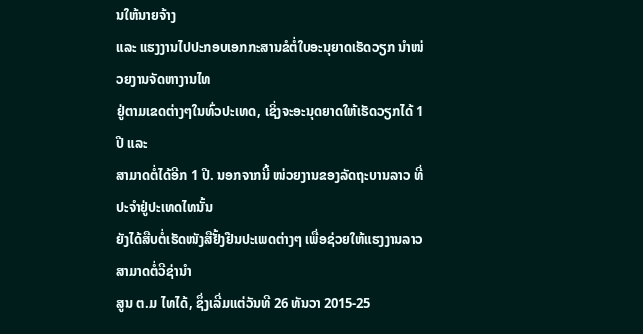ນໃຫ້ນາຍຈ້າງ
ແລະ ແຮງງານໄປປະກອບເອກກະສານຂໍຕໍ່ໃບອະນຸຍາດເຮັດວຽກ ນຳໜ່ວຍງານຈັດຫາງານໄທ
ຢູ່ຕາມເຂດຕ່າງໆໃນທົ່ວປະເທດ, ເຊິ່ງຈະອະນຸດຍາດໃຫ້ເຮັດວຽກໄດ້ 1 ປີ ແລະ
ສາມາດຕໍ່ໄດ້ອີກ 1 ປີ. ນອກຈາກນີ້ ໜ່ວຍງານຂອງລັດຖະບານລາວ ທີ່ປະຈຳຢູ່ປະເທດໄທນັ້ນ
ຍັງໄດ້ສືບຕໍ່ເຮັດໜັງສືຢັ້ງຢືນປະເພດຕ່າງໆ ເພື່ອຊ່ວຍໃຫ້ແຮງງານລາວ ສາມາດຕໍ່ວີຊ່ານຳ
ສູນ ຕ.ມ ໄທໄດ້, ຊຶ່ງເລີ່ມແຕ່ວັນທີ 26 ທັນວາ 2015-25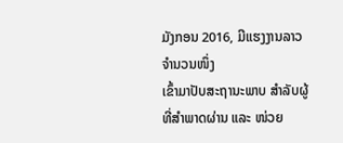ມັງກອນ 2016, ມີແຮງງານລາວຈຳນວນໜຶ່ງ
ເຂົ້າມາປັບສະຖານະພາບ ສຳລັບຜູ້ທີ່ສຳພາດຜ່ານ ແລະ ໜ່ວຍ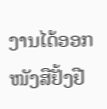ງານໄດ້ອອກໜັງສືຢັ້ງຢື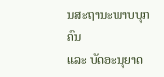ນສະຖານະພາບບຸກຄົນ
ແລະ ບັດອະນຸຍາດ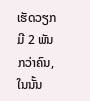ເຮັດວຽກ ມີ 2 ພັນກວ່າຄົນ, ໃນນັ້ນ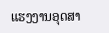ແຮງງານອຸດສາ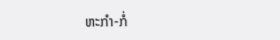ຫະກຳ-ກໍ່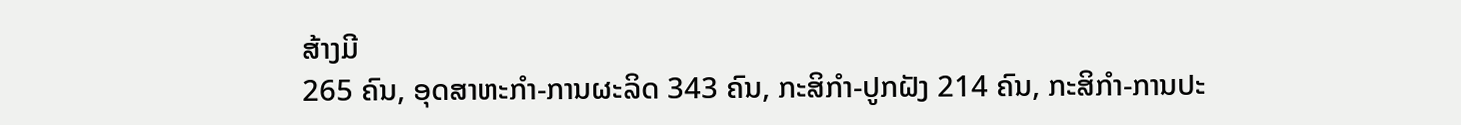ສ້າງມີ
265 ຄົນ, ອຸດສາຫະກຳ-ການຜະລິດ 343 ຄົນ, ກະສິກຳ-ປູກຝັງ 214 ຄົນ, ກະສິກຳ-ການປະ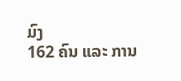ມົງ
162 ຄົນ ແລະ ການ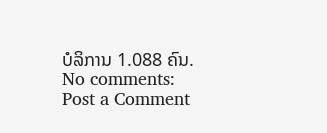ບໍລິການ 1.088 ຄົນ.
No comments:
Post a Comment